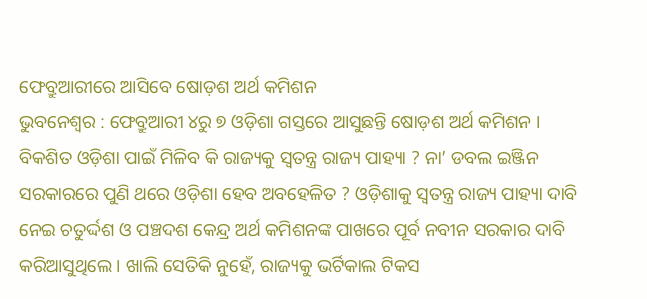ଫେବ୍ରୁଆରୀରେ ଆସିବେ ଷୋଡ଼ଶ ଅର୍ଥ କମିଶନ
ଭୁବନେଶ୍ବର : ଫେବ୍ରୁଆରୀ ୪ରୁ ୭ ଓଡ଼ିଶା ଗସ୍ତରେ ଆସୁଛନ୍ତି ଷୋଡ଼ଶ ଅର୍ଥ କମିଶନ । ବିକଶିତ ଓଡ଼ିଶା ପାଇଁ ମିଳିବ କି ରାଜ୍ୟକୁ ସ୍ବତନ୍ତ୍ର ରାଜ୍ୟ ପାହ୍ୟା ? ନା’ ଡବଲ ଇଞ୍ଜିନ ସରକାରରେ ପୁଣି ଥରେ ଓଡ଼ିଶା ହେବ ଅବହେଳିତ ? ଓଡ଼ିଶାକୁ ସ୍ବତନ୍ତ୍ର ରାଜ୍ୟ ପାହ୍ୟା ଦାବି ନେଇ ଚତୁର୍ଦ୍ଦଶ ଓ ପଞ୍ଚଦଶ କେନ୍ଦ୍ର ଅର୍ଥ କମିଶନଙ୍କ ପାଖରେ ପୂର୍ବ ନବୀନ ସରକାର ଦାବି କରିଆସୁଥିଲେ । ଖାଲି ସେତିକି ନୁହେଁ, ରାଜ୍ୟକୁ ଭର୍ଟିକାଲ ଟିକସ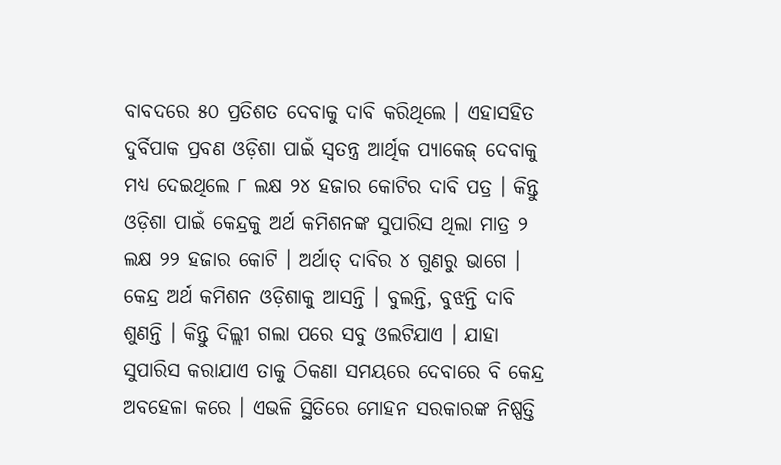ବାବଦରେ ୫୦ ପ୍ରତିଶତ ଦେବାକୁ ଦାବି କରିଥିଲେ । ଏହାସହିତ ଦୁର୍ବିପାକ ପ୍ରବଣ ଓଡ଼ିଶା ପାଇଁ ସ୍ବତନ୍ତ୍ର ଆର୍ଥିକ ପ୍ୟାକେଜ୍ ଦେବାକୁ ମଧ୍ୟ ଦେଇଥିଲେ ୮ ଲକ୍ଷ ୨୪ ହଜାର କୋଟିର ଦାବି ପତ୍ର । କିନ୍ତୁ ଓଡ଼ିଶା ପାଇଁ କେନ୍ଦ୍ରକୁ ଅର୍ଥ କମିଶନଙ୍କ ସୁପାରିସ ଥିଲା ମାତ୍ର ୨ ଲକ୍ଷ ୨୨ ହଜାର କୋଟି । ଅର୍ଥାତ୍ ଦାବିର ୪ ଗୁଣରୁ ଭାଗେ । କେନ୍ଦ୍ର ଅର୍ଥ କମିଶନ ଓଡ଼ିଶାକୁ ଆସନ୍ତି । ବୁଲନ୍ତି, ବୁଝନ୍ତି ଦାବି ଶୁଣନ୍ତି । କିନ୍ତୁ ଦିଲ୍ଲୀ ଗଲା ପରେ ସବୁ ଓଲଟିଯାଏ । ଯାହା ସୁପାରିସ କରାଯାଏ ତାକୁ ଠିକଣା ସମୟରେ ଦେବାରେ ବି କେନ୍ଦ୍ର ଅବହେଳା କରେ । ଏଭଳି ସ୍ଥିତିରେ ମୋହନ ସରକାରଙ୍କ ନିଷ୍ପତ୍ତି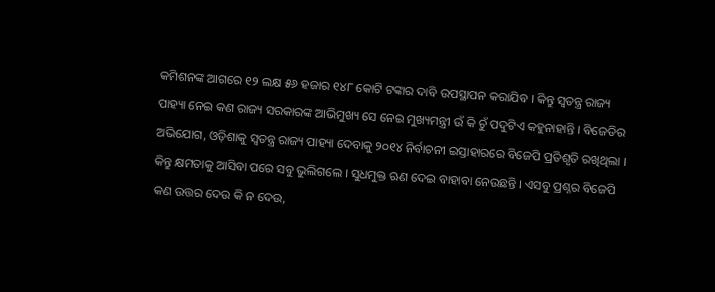କମିଶନଙ୍କ ଆଗରେ ୧୨ ଲକ୍ଷ ୫୬ ହଜାର ୧୪୮ କୋଟି ଟଙ୍କାର ଦାବି ଉପସ୍ଥାପନ କରାଯିବ । କିନ୍ତୁ ସ୍ବତନ୍ତ୍ର ରାଜ୍ୟ ପାହ୍ୟା ନେଇ କଣ ରାଜ୍ୟ ସରକାରଙ୍କ ଆଭିମୁଖ୍ୟ ସେ ନେଇ ମୁଖ୍ୟମନ୍ତ୍ରୀ ଉଁ କି ଚୁଁ ପଦୁଟିଏ କହୁନାହାନ୍ତି । ବିଜେଡିର ଅଭିଯୋଗ, ଓଡ଼ିଶାକୁ ସ୍ବତନ୍ତ୍ର ରାଜ୍ୟ ପାହ୍ୟା ଦେବାକୁ ୨୦୧୪ ନିର୍ବାଚନୀ ଇସ୍ତାହାରରେ ବିଜେପି ପ୍ରତିଶୃତି ରଖିଥିଲା । କିନ୍ତୁ କ୍ଷମତାକୁ ଆସିବା ପରେ ସବୁ ଭୁଲିଗଲେ । ସୁଧମୁକ୍ତ ଋଣ ଦେଇ ବାହାବା ନେଉଛନ୍ତି । ଏସବୁ ପ୍ରଶ୍ନର ବିଜେପି କଣ ଉତ୍ତର ଦେଉ କି ନ ଦେଉ,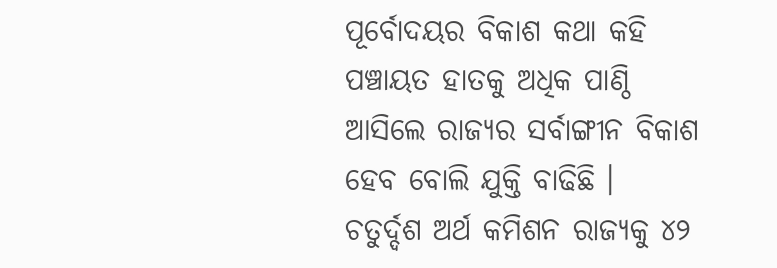ପୂର୍ବୋଦୟର ବିକାଶ କଥା କହି ପଞ୍ଚାୟତ ହାତକୁ ଅଧିକ ପାଣ୍ଠି ଆସିଲେ ରାଜ୍ୟର ସର୍ବାଙ୍ଗୀନ ବିକାଶ ହେବ ବୋଲି ଯୁକ୍ତି ବାଢିଛି ।
ଚତୁର୍ଦ୍ଦଶ ଅର୍ଥ କମିଶନ ରାଜ୍ୟକୁ ୪୨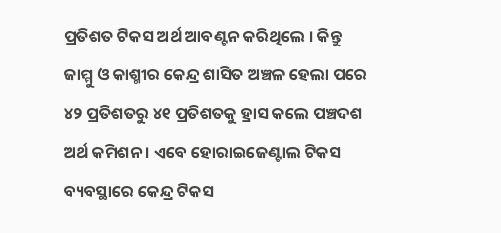ପ୍ରତିଶତ ଟିକସ ଅର୍ଥ ଆବଣ୍ଟନ କରିଥିଲେ । କିନ୍ତୁ ଜାମ୍ମୁ ଓ କାଶ୍ମୀର କେନ୍ଦ୍ର ଶାସିତ ଅଞ୍ଚଳ ହେଲା ପରେ ୪୨ ପ୍ରତିଶତରୁ ୪୧ ପ୍ରତିଶତକୁ ହ୍ରାସ କଲେ ପଞ୍ଚଦଶ ଅର୍ଥ କମିଶନ । ଏବେ ହୋରାଇଜେଣ୍ଟାଲ ଟିକସ ବ୍ୟବସ୍ଥାରେ କେନ୍ଦ୍ର ଟିକସ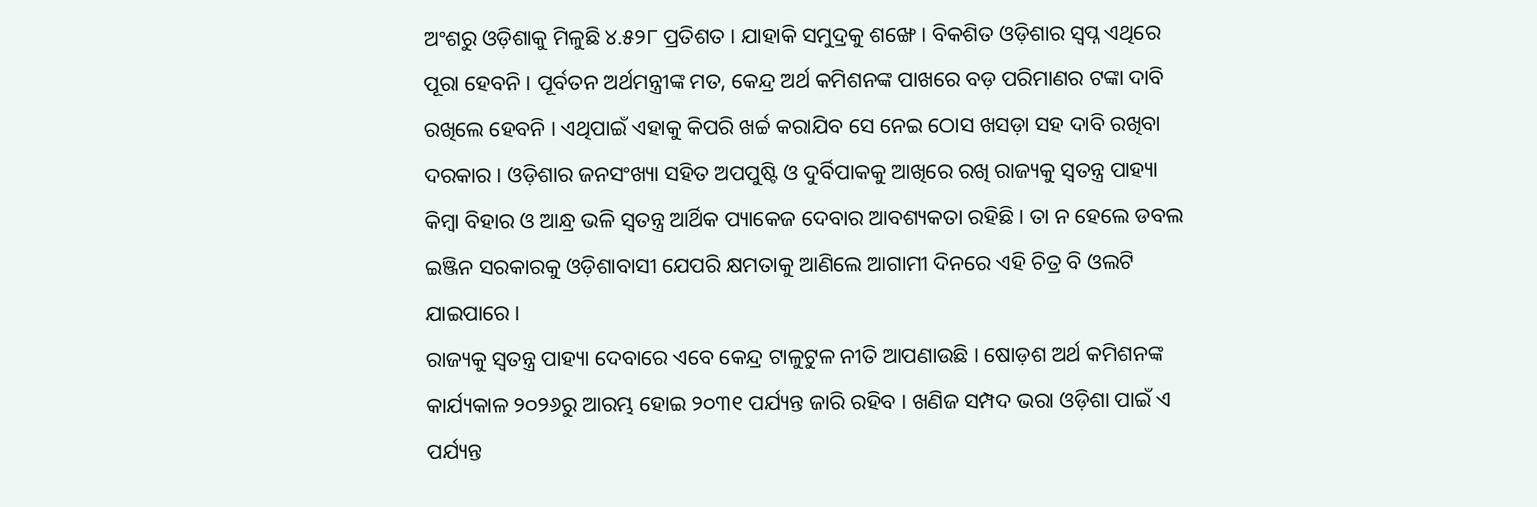ଅଂଶରୁ ଓଡ଼ିଶାକୁ ମିଳୁଛି ୪.୫୨୮ ପ୍ରତିଶତ । ଯାହାକି ସମୁଦ୍ରକୁ ଶଙ୍ଖେ । ବିକଶିତ ଓଡ଼ିଶାର ସ୍ବପ୍ନ ଏଥିରେ ପୂରା ହେବନି । ପୂର୍ବତନ ଅର୍ଥମନ୍ତ୍ରୀଙ୍କ ମତ, କେନ୍ଦ୍ର ଅର୍ଥ କମିଶନଙ୍କ ପାଖରେ ବଡ଼ ପରିମାଣର ଟଙ୍କା ଦାବି ରଖିଲେ ହେବନି । ଏଥିପାଇଁ ଏହାକୁ କିପରି ଖର୍ଚ୍ଚ କରାଯିବ ସେ ନେଇ ଠୋସ ଖସଡ଼ା ସହ ଦାବି ରଖିବା ଦରକାର । ଓଡ଼ିଶାର ଜନସଂଖ୍ୟା ସହିତ ଅପପୁଷ୍ଟି ଓ ଦୁର୍ବିପାକକୁ ଆଖିରେ ରଖି ରାଜ୍ୟକୁ ସ୍ବତନ୍ତ୍ର ପାହ୍ୟା କିମ୍ବା ବିହାର ଓ ଆନ୍ଧ୍ର ଭଳି ସ୍ବତନ୍ତ୍ର ଆର୍ଥିକ ପ୍ୟାକେଜ ଦେବାର ଆବଶ୍ୟକତା ରହିଛି । ତା ନ ହେଲେ ଡବଲ ଇଞ୍ଜିନ ସରକାରକୁ ଓଡ଼ିଶାବାସୀ ଯେପରି କ୍ଷମତାକୁ ଆଣିଲେ ଆଗାମୀ ଦିନରେ ଏହି ଚିତ୍ର ବି ଓଲଟି ଯାଇପାରେ ।
ରାଜ୍ୟକୁ ସ୍ବତନ୍ତ୍ର ପାହ୍ୟା ଦେବାରେ ଏବେ କେନ୍ଦ୍ର ଟାଳୁଟୁଳ ନୀତି ଆପଣାଉଛି । ଷୋଡ଼ଶ ଅର୍ଥ କମିଶନଙ୍କ କାର୍ଯ୍ୟକାଳ ୨୦୨୬ରୁ ଆରମ୍ଭ ହୋଇ ୨୦୩୧ ପର୍ଯ୍ୟନ୍ତ ଜାରି ରହିବ । ଖଣିଜ ସମ୍ପଦ ଭରା ଓଡ଼ିଶା ପାଇଁ ଏ ପର୍ଯ୍ୟନ୍ତ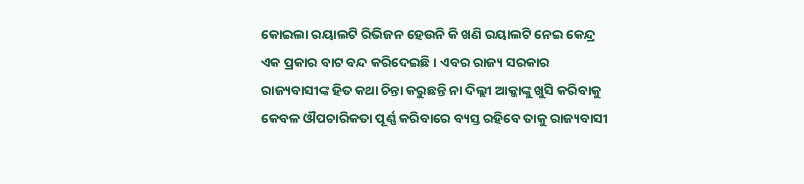କୋଇଲା ରୟାଲଟି ରିଭିଜନ ହେଉନି କି ଖଣି ରୟାଲଟି ନେଇ କେନ୍ଦ୍ର ଏକ ପ୍ରକାର ବାଟ ବନ୍ଦ କରିଦେଇଛି । ଏବର ରାଜ୍ୟ ସରକାର ରାଜ୍ୟବାସୀଙ୍କ ହିତ କଥା ଚିନ୍ତା କରୁଛନ୍ତି ନା ଦିଲ୍ଲୀ ଆକ୍କାଙ୍କୁ ଖୁସି କରିବାକୁ କେବଳ ଔପଚାରିକତା ପୂର୍ଣ୍ଣ କରିବାରେ ବ୍ୟସ୍ତ ରହିବେ ତାକୁ ରାଜ୍ୟବାସୀ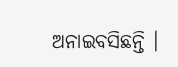ଅନାଇବସିଛନ୍ତି ।